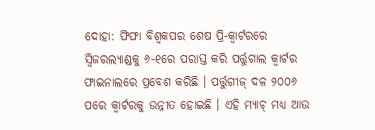ଦୋହା: ଫିଫା ବିଶ୍ୱକପର ଶେଷ ପ୍ରି-କ୍ବାର୍ଟରରେ ସ୍ୱିଜରଲ୍ୟାଣ୍ଡକୁ ୬-୧ରେ ପରାସ୍ତ କରି ପର୍ତ୍ତୁଗାଲ କ୍ବାର୍ଟର ଫାଇନାଲରେ ପ୍ରବେଶ କରିଛି । ପର୍ତ୍ତୁଗୀଜ୍ ଦଳ ୨୦୦୬ ପରେ କ୍ୱାର୍ଟରକୁ ଉନ୍ନୀତ ହୋଇଛି । ଏହି ମ୍ୟାଚ୍ ମଧ୍ୟ ଆଉ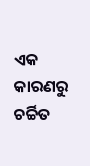ଏକ କାରଣରୁ ଚର୍ଚ୍ଚିତ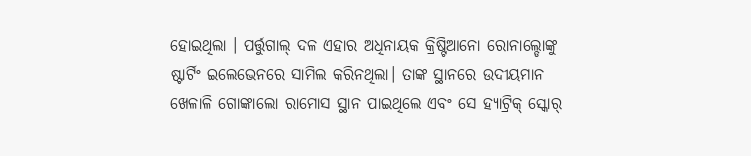ହୋଇଥିଲା । ପର୍ତ୍ତୁଗାଲ୍ ଦଳ ଏହାର ଅଧିନାୟକ କ୍ରିଷ୍ଟିଆନୋ ରୋନାଲ୍ଡୋଙ୍କୁ ଷ୍ଟାର୍ଟିଂ ଇଲେଭେନରେ ସାମିଲ କରିନଥିଲା। ତାଙ୍କ ସ୍ଥାନରେ ଉଦୀୟମାନ ଖେଳାଳି ଗୋଙ୍କାଲୋ ରାମୋସ ସ୍ଥାନ ପାଇଥିଲେ ଏବଂ ସେ ହ୍ୟାଟ୍ରିକ୍ ସ୍କୋର୍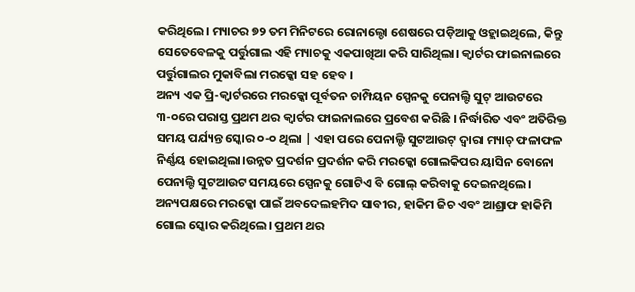କରିଥିଲେ। ମ୍ୟାଚର ୭୨ ତମ ମିନିଟରେ ରୋନାଲ୍ଡୋ ଶେଷରେ ପଡ଼ିଆକୁ ଓହ୍ଲାଇଥିଲେ, କିନ୍ତୁ ସେତେବେଳକୁ ପର୍ତ୍ତୁଗାଲ ଏହି ମ୍ୟାଚକୁ ଏକପାଖିଆ କରି ସାରିଥିଲା। କ୍ବାର୍ଟର ଫାଇନାଲରେ ପର୍ତ୍ତୁଗାଲର ମୁକାବିଲା ମରକ୍କୋ ସହ ହେବ ।
ଅନ୍ୟ ଏକ ପ୍ରି-କ୍ବାର୍ଟରରେ ମରକ୍କୋ ପୂର୍ବତନ ଚାମ୍ପିୟନ ସ୍ପେନକୁ ପେନାଲ୍ଟି ସୁଟ୍ ଆଉଟରେ ୩-୦ରେ ପରାସ୍ତ ପ୍ରଥମ ଥର କ୍ବାର୍ଟର ଫାଇନାଲରେ ପ୍ରବେଶ କରିଛି । ନିର୍ଦ୍ଧାରିତ ଏବଂ ଅତିରିକ୍ତ ସମୟ ପର୍ଯ୍ୟନ୍ତ ସ୍କୋର ୦-୦ ଥିଲା | ଏହା ପରେ ପେନାଲ୍ଟି ସୁଟଆଉଟ୍ ଦ୍ୱାରା ମ୍ୟାଚ୍ ଫଳାଫଳ ନିର୍ଣ୍ଣୟ ହୋଇଥିଲା।ଉନ୍ନତ ପ୍ରଦର୍ଶନ ପ୍ରଦର୍ଶନ କରି ମରକ୍କୋ ଗୋଲକିପର ୟାସିନ ବୋନୋ ପେନାଲ୍ଟି ସୁଟଆଉଟ ସମୟରେ ସ୍ପେନକୁ ଗୋଟିଏ ବି ଗୋଲ୍ କରିବାକୁ ଦେଇନଥିଲେ। ଅନ୍ୟପକ୍ଷରେ ମରକ୍କୋ ପାଇଁ ଅବଦେଲହମିଦ ସାବୀର, ହାକିମ ଜିଚ ଏବଂ ଆଶ୍ରାଫ ହାକିମି ଗୋଲ ସ୍କୋର କରିଥିଲେ। ପ୍ରଥମ ଥର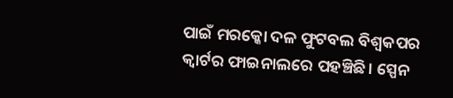ପାଇଁ ମରକ୍କୋ ଦଳ ଫୁଟବଲ ବିଶ୍ୱକପର କ୍ୱାର୍ଟର ଫାଇନାଲରେ ପହଞ୍ଚିଛି। ସ୍ପେନ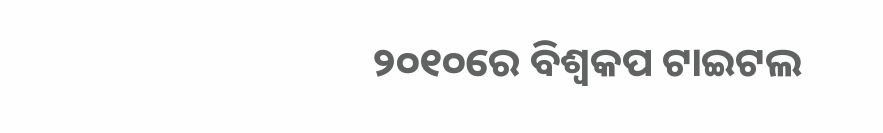୨୦୧୦ରେ ବିଶ୍ୱକପ ଟାଇଟଲ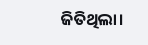ଜିତିଥିଲା।